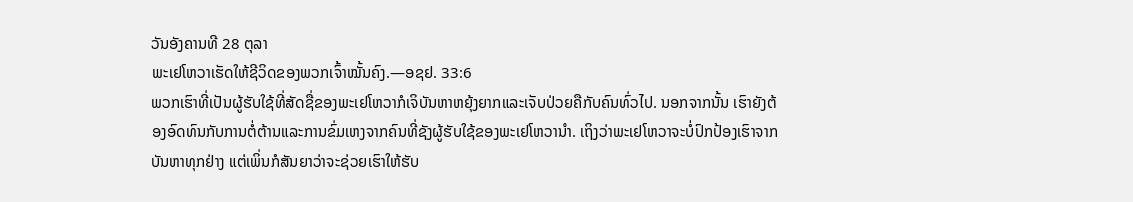ວັນອັງຄານທີ 28 ຕຸລາ
ພະເຢໂຫວາເຮັດໃຫ້ຊີວິດຂອງພວກເຈົ້າໝັ້ນຄົງ.—ອຊຢ. 33:6
ພວກເຮົາທີ່ເປັນຜູ້ຮັບໃຊ້ທີ່ສັດຊື່ຂອງພະເຢໂຫວາກໍເຈິບັນຫາຫຍຸ້ງຍາກແລະເຈັບປ່ວຍຄືກັບຄົນທົ່ວໄປ. ນອກຈາກນັ້ນ ເຮົາຍັງຕ້ອງອົດທົນກັບການຕໍ່ຕ້ານແລະການຂົ່ມເຫງຈາກຄົນທີ່ຊັງຜູ້ຮັບໃຊ້ຂອງພະເຢໂຫວານຳ. ເຖິງວ່າພະເຢໂຫວາຈະບໍ່ປົກປ້ອງເຮົາຈາກບັນຫາທຸກຢ່າງ ແຕ່ເພິ່ນກໍສັນຍາວ່າຈະຊ່ວຍເຮົາໃຫ້ຮັບ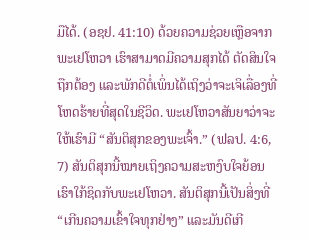ມືໄດ້. (ອຊຢ. 41:10) ດ້ວຍຄວາມຊ່ວຍເຫຼືອຈາກພະເຢໂຫວາ ເຮົາສາມາດມີຄວາມສຸກໄດ້ ຕັດສິນໃຈຖືກຕ້ອງ ແລະພັກດີຕໍ່ເພິ່ນໄດ້ເຖິງວ່າຈະເຈິເລື່ອງທີ່ໂຫດຮ້າຍທີ່ສຸດໃນຊີວິດ. ພະເຢໂຫວາສັນຍາວ່າຈະໃຫ້ເຮົາມີ “ສັນຕິສຸກຂອງພະເຈົ້າ.” (ຟລປ. 4:6, 7) ສັນຕິສຸກນີ້ໝາຍເຖິງຄວາມສະຫງົບໃຈຍ້ອນເຮົາໃກ້ຊິດກັບພະເຢໂຫວາ. ສັນຕິສຸກນີ້ເປັນສິ່ງທີ່ “ເກີນຄວາມເຂົ້າໃຈທຸກຢ່າງ” ແລະມັນດີເກີ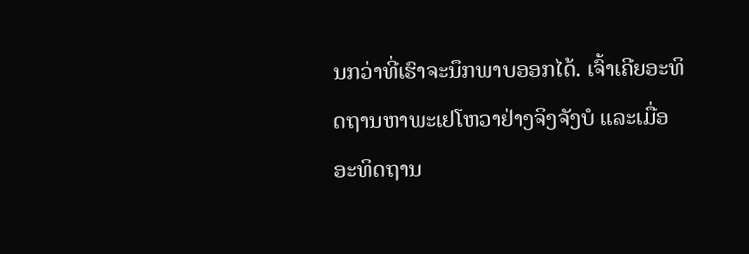ນກວ່າທີ່ເຮົາຈະນຶກພາບອອກໄດ້. ເຈົ້າເຄີຍອະທິດຖານຫາພະເຢໂຫວາຢ່າງຈິງຈັງບໍ ແລະເມື່ອອະທິດຖານ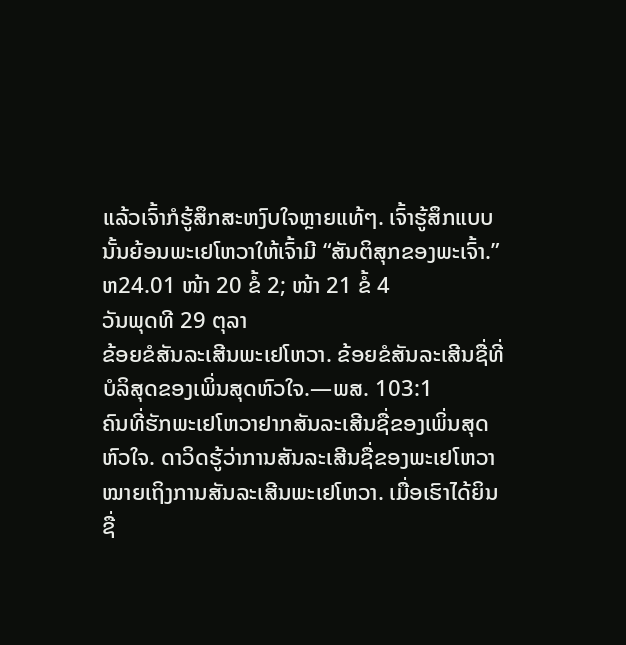ແລ້ວເຈົ້າກໍຮູ້ສຶກສະຫງົບໃຈຫຼາຍແທ້ໆ. ເຈົ້າຮູ້ສຶກແບບນັ້ນຍ້ອນພະເຢໂຫວາໃຫ້ເຈົ້າມີ “ສັນຕິສຸກຂອງພະເຈົ້າ.” ຫ24.01 ໜ້າ 20 ຂໍ້ 2; ໜ້າ 21 ຂໍ້ 4
ວັນພຸດທີ 29 ຕຸລາ
ຂ້ອຍຂໍສັນລະເສີນພະເຢໂຫວາ. ຂ້ອຍຂໍສັນລະເສີນຊື່ທີ່ບໍລິສຸດຂອງເພິ່ນສຸດຫົວໃຈ.—ພສ. 103:1
ຄົນທີ່ຮັກພະເຢໂຫວາຢາກສັນລະເສີນຊື່ຂອງເພິ່ນສຸດຫົວໃຈ. ດາວິດຮູ້ວ່າການສັນລະເສີນຊື່ຂອງພະເຢໂຫວາໝາຍເຖິງການສັນລະເສີນພະເຢໂຫວາ. ເມື່ອເຮົາໄດ້ຍິນຊື່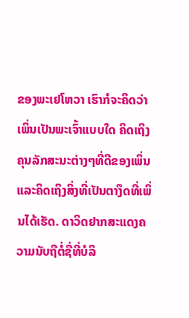ຂອງພະເຢໂຫວາ ເຮົາກໍຈະຄິດວ່າເພິ່ນເປັນພະເຈົ້າແບບໃດ ຄິດເຖິງຄຸນລັກສະນະຕ່າງໆທີ່ດີຂອງເພິ່ນ ແລະຄິດເຖິງສິ່ງທີ່ເປັນຕາງຶດທີ່ເພິ່ນໄດ້ເຮັດ. ດາວິດຢາກສະແດງຄວາມນັບຖືຕໍ່ຊື່ທີ່ບໍລິ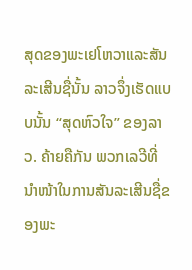ສຸດຂອງພະເຢໂຫວາແລະສັນລະເສີນຊື່ນັ້ນ ລາວຈຶ່ງເຮັດແບບນັ້ນ “ສຸດຫົວໃຈ” ຂອງລາວ. ຄ້າຍຄືກັນ ພວກເລວີທີ່ນຳໜ້າໃນການສັນລະເສີນຊື່ຂອງພະ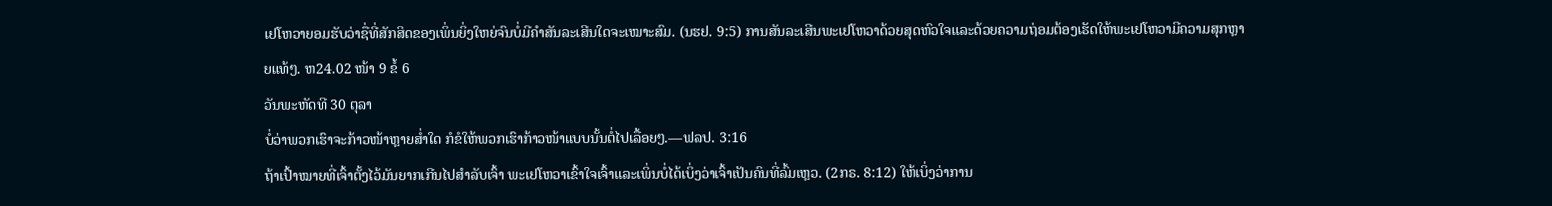ເຢໂຫວາຍອມຮັບວ່າຊື່ທີ່ສັກສິດຂອງເພິ່ນຍິ່ງໃຫຍ່ຈົນບໍ່ມີຄຳສັນລະເສີນໃດຈະເໝາະສົມ. (ນຮຢ. 9:5) ການສັນລະເສີນພະເຢໂຫວາດ້ວຍສຸດຫົວໃຈແລະດ້ວຍຄວາມຖ່ອມຕ້ອງເຮັດໃຫ້ພະເຢໂຫວາມີຄວາມສຸກຫຼາຍແທ້ໆ. ຫ24.02 ໜ້າ 9 ຂໍ້ 6
ວັນພະຫັດທີ 30 ຕຸລາ
ບໍ່ວ່າພວກເຮົາຈະກ້າວໜ້າຫຼາຍສ່ຳໃດ ກໍຂໍໃຫ້ພວກເຮົາກ້າວໜ້າແບບນັ້ນຕໍ່ໄປເລື້ອຍໆ.—ຟລປ. 3:16
ຖ້າເປົ້າໝາຍທີ່ເຈົ້າຕັ້ງໄວ້ມັນຍາກເກີນໄປສຳລັບເຈົ້າ ພະເຢໂຫວາເຂົ້າໃຈເຈົ້າແລະເພິ່ນບໍ່ໄດ້ເບິ່ງວ່າເຈົ້າເປັນຄົນທີ່ລົ້ມເຫຼວ. (2ກຣ. 8:12) ໃຫ້ເບິ່ງວ່າການ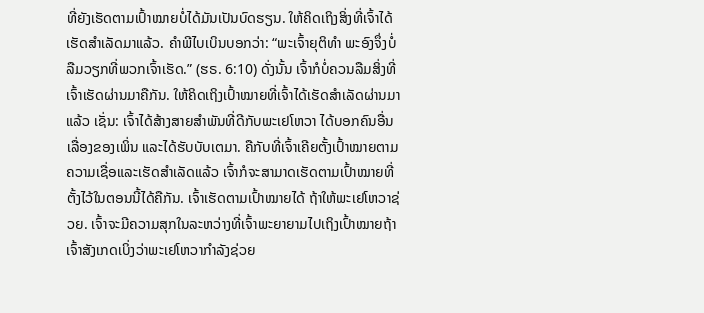ທີ່ຍັງເຮັດຕາມເປົ້າໝາຍບໍ່ໄດ້ມັນເປັນບົດຮຽນ. ໃຫ້ຄິດເຖິງສິ່ງທີ່ເຈົ້າໄດ້ເຮັດສຳເລັດມາແລ້ວ. ຄຳພີໄບເບິນບອກວ່າ: “ພະເຈົ້າຍຸຕິທຳ ພະອົງຈຶ່ງບໍ່ລືມວຽກທີ່ພວກເຈົ້າເຮັດ.” (ຮຣ. 6:10) ດັ່ງນັ້ນ ເຈົ້າກໍບໍ່ຄວນລືມສິ່ງທີ່ເຈົ້າເຮັດຜ່ານມາຄືກັນ. ໃຫ້ຄິດເຖິງເປົ້າໝາຍທີ່ເຈົ້າໄດ້ເຮັດສຳເລັດຜ່ານມາແລ້ວ ເຊັ່ນ: ເຈົ້າໄດ້ສ້າງສາຍສຳພັນທີ່ດີກັບພະເຢໂຫວາ ໄດ້ບອກຄົນອື່ນເລື່ອງຂອງເພິ່ນ ແລະໄດ້ຮັບບັບເຕມາ. ຄືກັບທີ່ເຈົ້າເຄີຍຕັ້ງເປົ້າໝາຍຕາມຄວາມເຊື່ອແລະເຮັດສຳເລັດແລ້ວ ເຈົ້າກໍຈະສາມາດເຮັດຕາມເປົ້າໝາຍທີ່ຕັ້ງໄວ້ໃນຕອນນີ້ໄດ້ຄືກັນ. ເຈົ້າເຮັດຕາມເປົ້າໝາຍໄດ້ ຖ້າໃຫ້ພະເຢໂຫວາຊ່ວຍ. ເຈົ້າຈະມີຄວາມສຸກໃນລະຫວ່າງທີ່ເຈົ້າພະຍາຍາມໄປເຖິງເປົ້າໝາຍຖ້າເຈົ້າສັງເກດເບິ່ງວ່າພະເຢໂຫວາກຳລັງຊ່ວຍ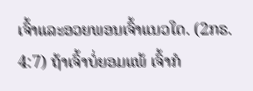ເຈົ້າແລະອວຍພອນເຈົ້າແນວໃດ. (2ກຣ. 4:7) ຖ້າເຈົ້າບໍ່ຍອມແພ້ ເຈົ້າກໍ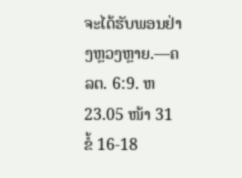ຈະໄດ້ຮັບພອນຢ່າງຫຼວງຫຼາຍ.—ຄລຕ. 6:9. ຫ23.05 ໜ້າ 31 ຂໍ້ 16-18